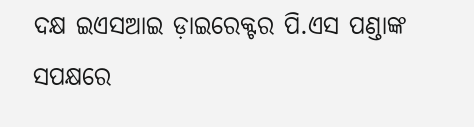ଦକ୍ଷ ଇଏସଆଇ ଡ଼ାଇରେକ୍ଟର ପି.ଏସ ପଣ୍ଡାଙ୍କ ସପକ୍ଷରେ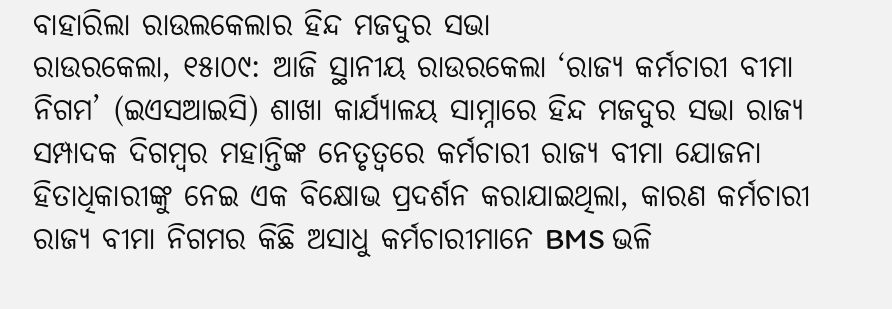ବାହାରିଲା ରାଉଲକେଲାର ହିନ୍ଦ ମଜଦୁର ସଭା
ରାଉରକେଲା, ୧୫ା୦୯: ଆଜି ସ୍ଥାନୀୟ ରାଉରକେଲା ‘ରାଜ୍ୟ କର୍ମଚାରୀ ବୀମା ନିଗମ’ (ଇଏସଆଇସି) ଶାଖା କାର୍ଯ୍ୟାଳୟ ସାମ୍ନାରେ ହିନ୍ଦ ମଜଦୁର ସଭା ରାଜ୍ୟ ସମ୍ପାଦକ ଦିଗମ୍ବର ମହାନ୍ତିଙ୍କ ନେତୃତ୍ଵରେ କର୍ମଚାରୀ ରାଜ୍ୟ ବୀମା ଯୋଜନା ହିତାଧିକାରୀଙ୍କୁ ନେଇ ଏକ ବିକ୍ଷୋଭ ପ୍ରଦର୍ଶନ କରାଯାଇଥିଲା, କାରଣ କର୍ମଚାରୀ ରାଜ୍ୟ ବୀମା ନିଗମର କିଛି ଅସାଧୁ କର୍ମଚାରୀମାନେ BMS ଭଳି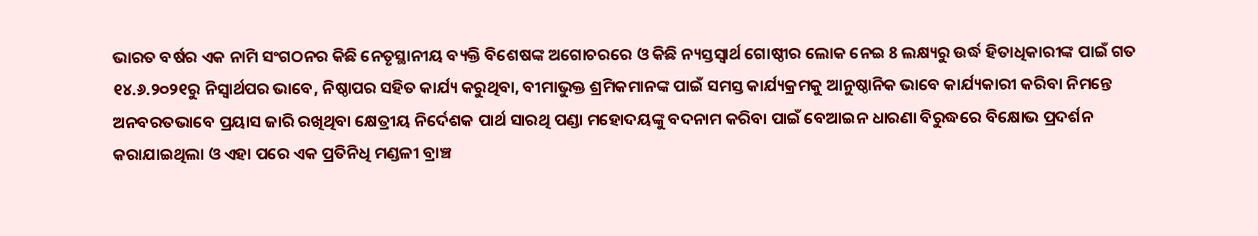ଭାରତ ବର୍ଷର ଏକ ନାମି ସଂଗଠନର କିଛି ନେତୃସ୍ଥାନୀୟ ବ୍ୟକ୍ତି ବିଶେଷଙ୍କ ଅଗୋଚରରେ ଓ କିଛି ନ୍ୟସ୍ତସ୍ୱାର୍ଥ ଗୋଷ୍ଠୀର ଲୋକ ନେଇ 8 ଲକ୍ଷ୍ୟରୁ ଉର୍ଦ୍ଧ ହିତାଧିକାରୀଙ୍କ ପାଇଁ ଗତ ୧୪.୬.୨୦୨୧ରୁ ନିସ୍ୱାର୍ଥପର ଭାବେ, ନିଷ୍ଠାପର ସହିତ କାର୍ଯ୍ୟ କରୁଥିବା, ବୀମାଭୁକ୍ତ ଶ୍ରମିକମାନଙ୍କ ପାଇଁ ସମସ୍ତ କାର୍ଯ୍ୟକ୍ରମକୁ ଆନୁଷ୍ଠାନିକ ଭାବେ କାର୍ଯ୍ୟକାରୀ କରିବା ନିମନ୍ତେ ଅନବରତଭାବେ ପ୍ରୟାସ ଜାରି ରଖିଥିବା କ୍ଷେତ୍ରୀୟ ନିର୍ଦେଶକ ପାର୍ଥ ସାରଥି ପଣ୍ଡା ମହୋଦୟଙ୍କୁ ବଦନାମ କରିବା ପାଇଁ ବେଆଇନ ଧାରଣା ବିରୁଦ୍ଧରେ ବିକ୍ଷୋଭ ପ୍ରଦର୍ଶନ କରାଯାଇଥିଲା ଓ ଏହା ପରେ ଏକ ପ୍ରତିନିଧି ମଣ୍ଡଳୀ ବ୍ରାଞ୍ଚ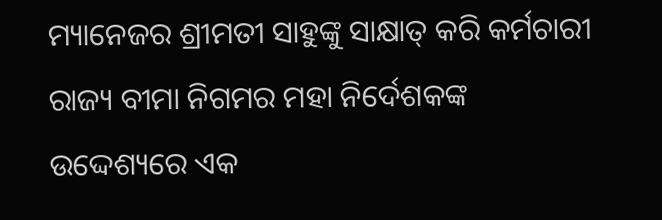ମ୍ୟାନେଜର ଶ୍ରୀମତୀ ସାହୁଙ୍କୁ ସାକ୍ଷାତ୍ କରି କର୍ମଚାରୀ ରାଜ୍ୟ ବୀମା ନିଗମର ମହା ନିର୍ଦେଶକଙ୍କ ଉଦ୍ଦେଶ୍ୟରେ ଏକ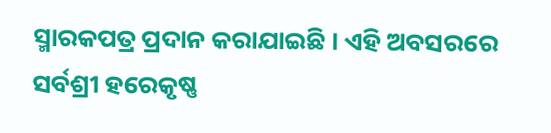ସ୍ମାରକପତ୍ର ପ୍ରଦାନ କରାଯାଇଛି । ଏହି ଅବସରରେ ସର୍ବଶ୍ରୀ ହରେକୃଷ୍ଣ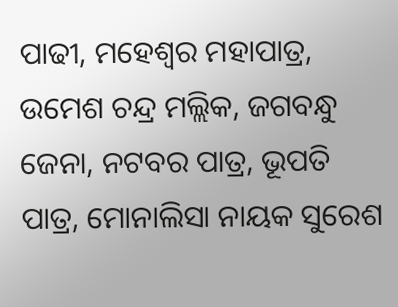ପାଢୀ, ମହେଶ୍ବର ମହାପାତ୍ର, ଉମେଶ ଚନ୍ଦ୍ର ମଲ୍ଲିକ, ଜଗବନ୍ଧୁ ଜେନା, ନଟବର ପାତ୍ର, ଭୂପତି ପାତ୍ର, ମୋନାଲିସା ନାୟକ ସୁରେଶ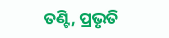ତଣ୍ଟି, ପ୍ରଭୃତି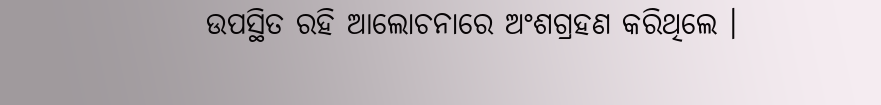ଉପସ୍ଥିତ ରହି ଆଲୋଚନାରେ ଅଂଶଗ୍ରହଣ କରିଥିଲେ ।